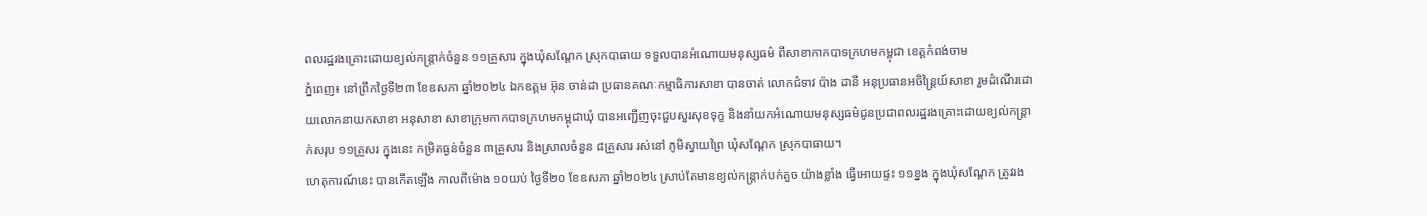ពលរដ្ឋរងគ្រោះដោយខ្យល់កន្ត្រាក់ចំនួន ១១គ្រួសារ ក្នុងឃុំសណ្តែក ស្រុកបាធាយ ទទួលបានអំណោយមនុស្សធម៌ ពីសាខាកាកបាទក្រហមកម្ពុជា ខេត្តកំពង់ចាម
ភ្នំពេញ៖ នៅព្រឹកថ្ងៃទី២៣ ខែឧសភា ឆ្នាំ២០២៤ ឯកឧត្តម អ៊ុន ចាន់ដា ប្រធានគណៈកម្មាធិការសាខា បានចាត់ លោកជំទាវ ប៉ាង ដានី អនុប្រធានអចិន្ត្រៃយ៍សាខា រួមដំណើរដោយលោកនាយកសាខា អនុសាខា សាខាក្រុមកាកបាទក្រហមកម្ពុជាឃុំ បានអញ្ជើញចុះជួបសួរសុខទុក្ខ និងនាំយកអំណោយមនុស្សធម៌ជូនប្រជាពលរដ្ឋរងគ្រោះដោយខ្យល់កន្ត្រាក់សរុប ១១គ្រួសរ ក្នុងនេះ កម្រិតធ្ងន់ចំនួន ៣គ្រួសារ និងស្រាលចំនួន ៨គ្រួសារ រស់នៅ ភូមិស្វាយព្រៃ ឃុំសណ្ដែក ស្រុកបាធាយ។
ហេតុការណ៍នេះ បានកើតឡើង កាលពីម៉ោង ១០យប់ ថ្ងៃទី២០ ខែឧសភា ឆ្នាំ២០២៤ ស្រាប់តែមានខ្យល់កន្ត្រាក់បក់គួច យ៉ាងខ្លាំង ធ្វើអោយផ្ទះ ១១ខ្នង ក្នុងឃុំសណ្ដែក ត្រូវរង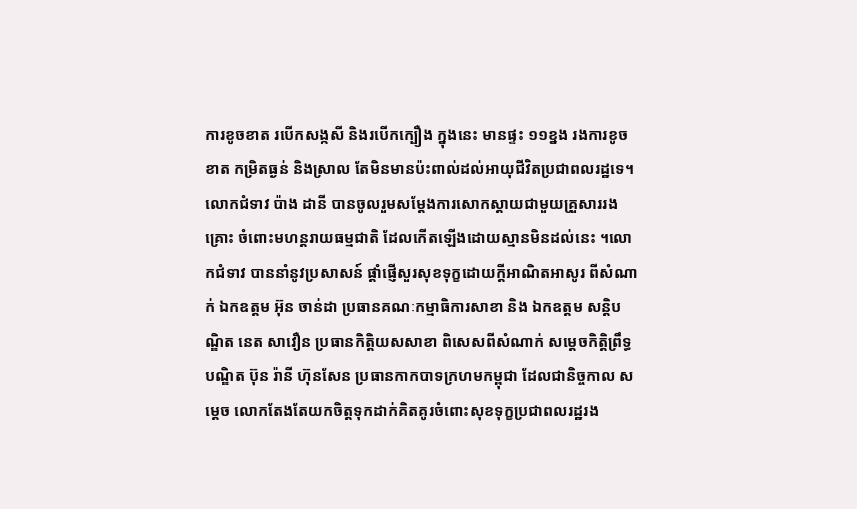ការខូចខាត របើកសង្កសី និងរបើកក្បឿង ក្នុងនេះ មានផ្ទះ ១១ខ្នង រងការខូចខាត កម្រិតធ្ងន់ និងស្រាល តែមិនមានប៉ះពាល់ដល់អាយុជីវិតប្រជាពលរដ្ឋទេ។
លោកជំទាវ ប៉ាង ដានី បានចូលរួមសម្តែងការសោកស្តាយជាមួយគ្រួសាររងគ្រោះ ចំពោះមហន្តរាយធម្មជាតិ ដែលកើតឡើងដោយស្មានមិនដល់នេះ ។លោកជំទាវ បាននាំនូវប្រសាសន៍ ផ្ដាំផ្ញើសួរសុខទុក្ខដោយក្តីអាណិតអាសូរ ពីសំណាក់ ឯកឧត្តម អ៊ុន ចាន់ដា ប្រធានគណៈកម្មាធិការសាខា និង ឯកឧត្តម សន្តិបណ្ឌិត នេត សាវឿន ប្រធានកិត្តិយសសាខា ពិសេសពីសំណាក់ សម្ដេចកិត្តិព្រឹទ្ធបណ្ឌិត ប៊ុន រ៉ានី ហ៊ុនសែន ប្រធានកាកបាទក្រហមកម្ពុជា ដែលជានិច្ចកាល សម្តេច លោកតែងតែយកចិត្តទុកដាក់គិតគូរចំពោះសុខទុក្ខប្រជាពលរដ្ឋរង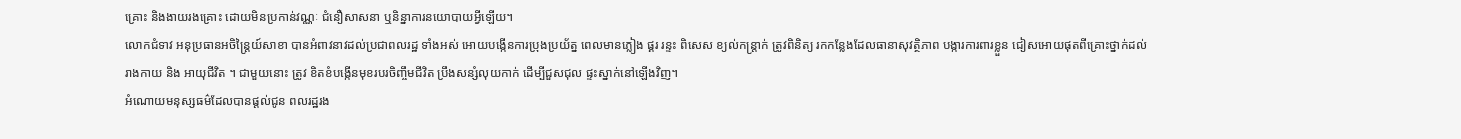គ្រោះ និងងាយរងគ្រោះ ដោយមិនប្រកាន់វណ្ណៈ ជំនឿសាសនា ឬនិន្នាការនយោបាយអ្វីឡើយ។
លោកជំទាវ អនុប្រធានអចិន្ត្រៃយ៍សាខា បានអំពាវនាវដល់ប្រជាពលរដ្ឋ ទាំងអស់ អោយបង្កើនការប្រុងប្រយ័ត្ន ពេលមានភ្លៀង ផ្គរ រន្ទះ ពិសេស ខ្យល់កន្ត្រាក់ ត្រូវពិនិត្យ រកកន្លែងដែលធានាសុវត្ថិភាព បង្ការការពារខ្លួន ជៀសអោយផុតពីគ្រោះថ្នាក់ដល់រាងកាយ និង អាយុជីវិត ។ ជាមួយនោះ ត្រូវ ខិតខំបង្កើនមុខរបរចិញ្ចឹមជីវិត ប្រឹងសន្សំលុយកាក់ ដើម្បីជួសជុល ផ្ទះស្នាក់នៅឡើងវិញ។
អំណោយមនុស្សធម៌ដែលបានផ្ដល់ជូន ពលរដ្ឋរង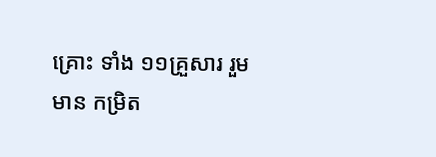គ្រោះ ទាំង ១១គ្រួសារ រួមមាន កម្រិត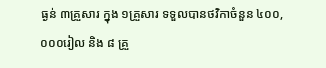ធ្ងន់ ៣គ្រួសារ ក្នុង ១គ្រួសារ ទទួលបានថវិកាចំនួន ៤០០,០០០រៀល និង ៨ គ្រួ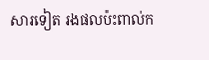សារទៀត រងផលប៉ះពាល់ក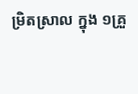ម្រិតស្រាល ក្នុង ១គ្រួ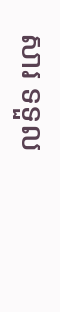សារ ទទួល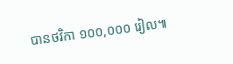បានថវិកា ១០០,០០០ រៀល៕